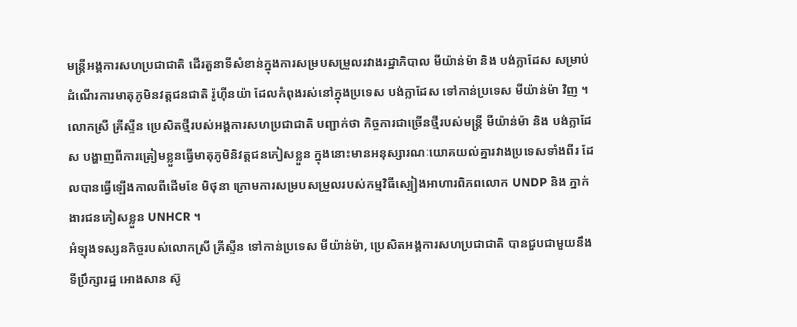មន្ត្រីអង្គការសហប្រជាជាតិ ដើរតួនាទីសំខាន់ក្នុងការសម្របសម្រួលរវាងរដ្ឋាភិបាល មីយ៉ាន់ម៉ា និង បង់ក្លាដែស សម្រាប់ដំណើរការមាតុភូមិនវត្តជនជាតិ រ៉ូហ៊ីនយ៉ា ដែលកំពុងរស់នៅក្នុងប្រទេស បង់ក្លាដែស ទៅកាន់ប្រទេស មីយ៉ាន់ម៉ា វិញ ។ លោកស្រី គ្រីស្ទីន ប្រេសិតថ្មីរបស់អង្គការសហប្រជាជាតិ បញ្ជាក់ថា កិច្ចការជាច្រើនថ្មីរបស់មន្ត្រី មីយ៉ាន់ម៉ា និង បង់ក្លាដែស បង្ហាញពីការត្រៀមខ្លួនធ្វើមាតុភូមិនិវត្តជនភៀសខ្លួន ក្នុងនោះមានអនុស្សារណៈយោគយល់គ្នារវាងប្រទេសទាំងពីរ ដែលបានធ្វើឡើងកាលពីដើមខែ មិថុនា ក្រោមការសម្របសម្រួលរបស់កម្មវិធីស្បៀងអាហារពិភពលោក UNDP និង ភ្នាក់ងារជនភៀសខ្លួន UNHCR ។
អំឡុងទស្សនកិច្ចរបស់លោកស្រី គ្រីស្ទីន ទៅកាន់ប្រទេស មីយ៉ាន់ម៉ា, ប្រេសិតអង្គការសហប្រជាជាតិ បានជួបជាមួយនឹងទីប្រឹក្សារដ្ឋ អោងសាន ស៊ូ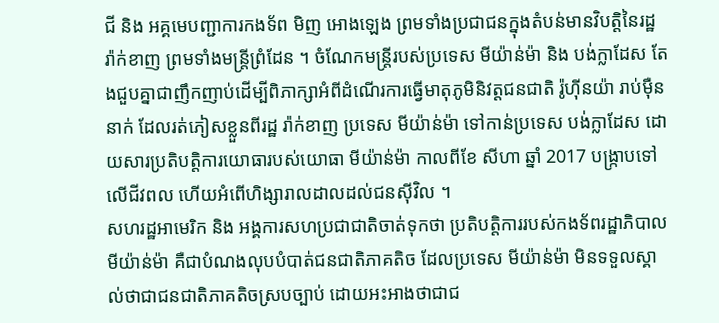ជី និង អគ្គមេបញ្ជាការកងទ័ព មិញ អោងឡេង ព្រមទាំងប្រជាជនក្នុងតំបន់មានវិបត្តិនៃរដ្ឋ រ៉ាក់ខាញ ព្រមទាំងមន្ត្រីព្រំដែន ។ ចំណែកមន្ត្រីរបស់ប្រទេស មីយ៉ាន់ម៉ា និង បង់ក្លាដែស តែងជួបគ្នាជាញឹកញាប់ដើម្បីពិភាក្សាអំពីដំណើរការធ្វើមាតុភូមិនិវត្តជនជាតិ រ៉ូហ៊ីនយ៉ា រាប់ម៉ឺននាក់ ដែលរត់ភៀសខ្លួនពីរដ្ឋ រ៉ាក់ខាញ ប្រទេស មីយ៉ាន់ម៉ា ទៅកាន់ប្រទេស បង់ក្លាដែស ដោយសារប្រតិបត្តិការយោធារបស់យោធា មីយ៉ាន់ម៉ា កាលពីខែ សីហា ឆ្នាំ 2017 បង្ក្រាបទៅលើជីវពល ហើយអំពើហិង្សារាលដាលដល់ជនស៊ីវិល ។
សហរដ្ឋអាមេរិក និង អង្គការសហប្រជាជាតិចាត់ទុកថា ប្រតិបត្តិការរបស់កងទ័ពរដ្ឋាភិបាល មីយ៉ាន់ម៉ា គឺជាបំណងលុបបំបាត់ជនជាតិភាគតិច ដែលប្រទេស មីយ៉ាន់ម៉ា មិនទទួលស្គាល់ថាជាជនជាតិភាគតិចស្របច្បាប់ ដោយអះអាងថាជាជ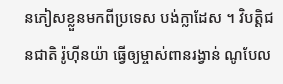នភៀសខ្លួនមកពីប្រទេស បង់ក្លាដែស ។ វិបត្តិជនជាតិ រ៉ូហ៊ីនយ៉ា ធ្វើឲ្យម្ចាស់ពានរង្វាន់ ណូបែល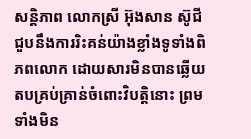សន្តិភាព លោកស្រី អ៊ុងសាន ស៊ូជី ជួបនឹងការរិះគន់យ៉ាងខ្លាំងទូទាំងពិភពលោក ដោយសារមិនបានឆ្លើយតបគ្រប់គ្រាន់ចំពោះវិបត្តិនោះ ព្រមទាំងមិន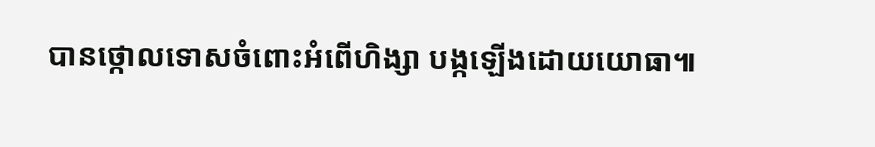បានថ្កោលទោសចំពោះអំពើហិង្សា បង្កឡើងដោយយោធា៕